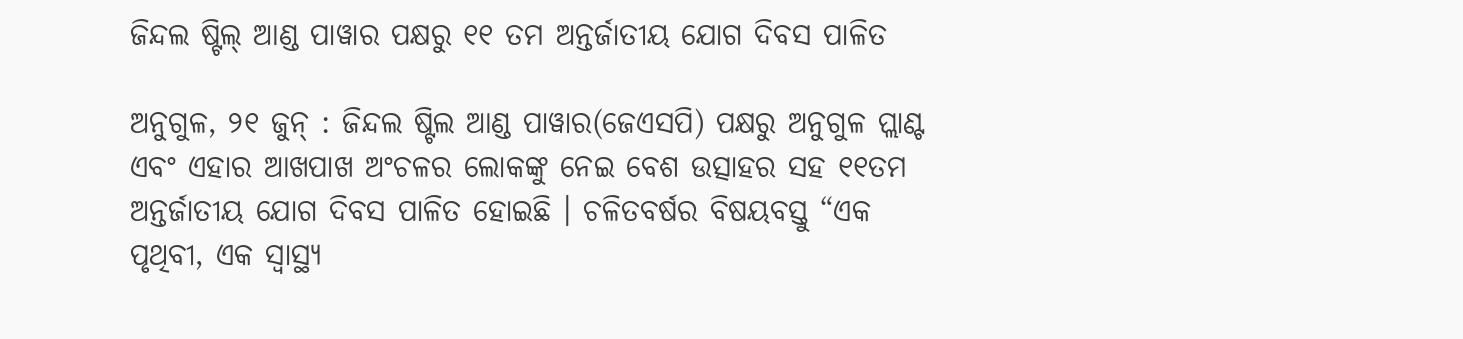ଜିନ୍ଦଲ ଷ୍ଟିଲ୍ ଆଣ୍ଡ ପାୱାର ପକ୍ଷରୁ ୧୧ ତମ ଅନ୍ତର୍ଜାତୀୟ ଯୋଗ ଦିବସ ପାଳିତ

ଅନୁଗୁଳ, ୨୧ ଜୁନ୍ : ଜିନ୍ଦଲ ଷ୍ଟିଲ ଆଣ୍ଡ ପାୱାର(ଜେଏସପି) ପକ୍ଷରୁ ଅନୁଗୁଳ ପ୍ଲାଣ୍ଟ ଏବଂ ଏହାର ଆଖପାଖ ଅଂଚଳର ଲୋକଙ୍କୁ ନେଇ ବେଶ ଉତ୍ସାହର ସହ ୧୧ତମ ଅନ୍ତର୍ଜାତୀୟ ଯୋଗ ଦିବସ ପାଳିତ ହୋଇଛି । ଚଳିତବର୍ଷର ବିଷୟବସ୍ତୁ “ଏକ ପୃଥିବୀ, ଏକ ସ୍ୱାସ୍ଥ୍ୟ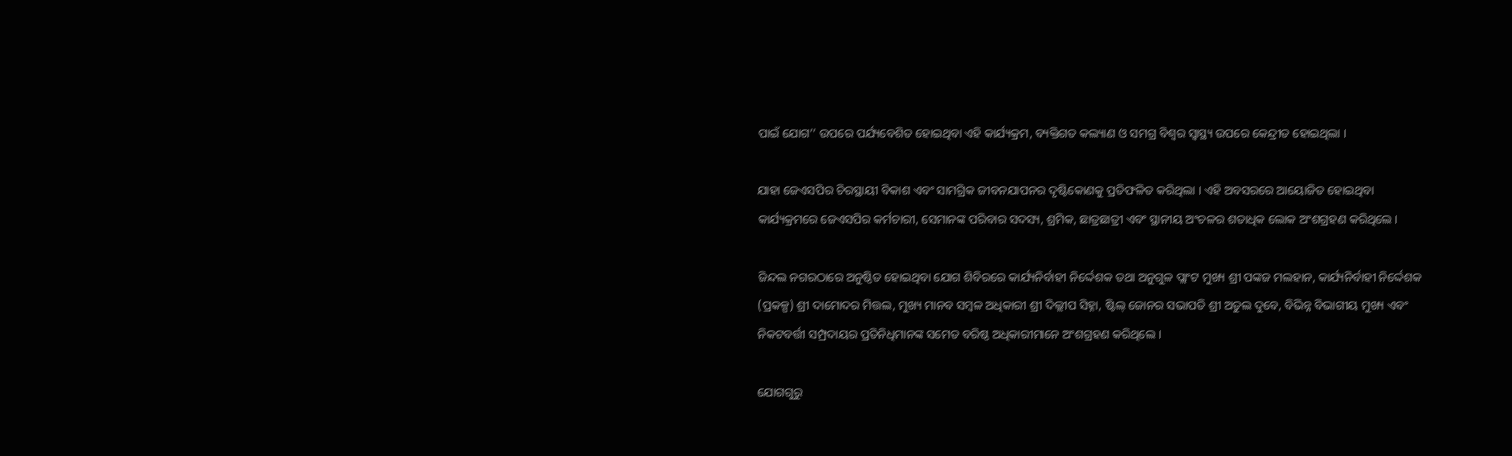ପାଇଁ ଯୋଗ’’ ଉପରେ ପର୍ଯ୍ୟବେଶିତ ହୋଇଥିବା ଏହି କାର୍ଯ୍ୟକ୍ରମ, ବ୍ୟକ୍ତିଗତ କଲ୍ୟାଣ ଓ ସମଗ୍ର ବିଶ୍ୱର ସ୍ୱାସ୍ଥ୍ୟ ଉପରେ କେନ୍ଦ୍ରୀତ ହୋଇଥିଲା ।

ଯାହା ଜେଏସପିର ଚିରସ୍ଥାୟୀ ବିକାଶ ଏବଂ ସାମଗ୍ରିକ ଜୀବନଯାପନର ଦୃଷ୍ଟିକୋଣକୁ ପ୍ରତିଫଳିତ କରିଥିଲା । ଏହି ଅବସରରେ ଆୟୋଜିତ ହୋଇଥିବା କାର୍ଯ୍ୟକ୍ରମରେ ଜେଏସପିର କର୍ମଚାରୀ, ସେମାନଙ୍କ ପରିବାର ସଦସ୍ୟ, ଶ୍ରମିକ, ଛାତ୍ରଛାତ୍ରୀ ଏବଂ ସ୍ଥାନୀୟ ଅଂଚଳର ଶତାଧିକ ଲୋକ ଅଂଶଗ୍ରହଣ କରିଥିଲେ ।

ଜିନ୍ଦଲ ନଗରଠାରେ ଅନୁଷ୍ଠିତ ହୋଇଥିବା ଯୋଗ ଶିବିରରେ କାର୍ଯ୍ୟନିର୍ବାହୀ ନିର୍ଦ୍ଦେଶକ ତଥା ଅନୁଗୁଳ ପ୍ଲାଂଟ ମୁଖ୍ୟ ଶ୍ରୀ ପଙ୍କଜ ମଲହାନ, କାର୍ଯ୍ୟନିର୍ବାହୀ ନିର୍ଦ୍ଦେଶକ (ପ୍ରକଳ୍ପ) ଶ୍ରୀ ଦାମୋଦର ମିତ୍ତଲ, ମୁଖ୍ୟ ମାନବ ସମ୍ବଳ ଅଧିକାରୀ ଶ୍ରୀ ଦିଲ୍ଲୀପ ସିହ୍ନା, ଷ୍ଟିଲ୍ ଜୋନର ସଭାପତି ଶ୍ରୀ ଅତୁଲ ଦୁବେ, ବିଭିନ୍ନ ବିଭାଗୀୟ ମୁଖ୍ୟ ଏବଂ ନିକଟବର୍ତ୍ତୀ ସମ୍ପ୍ରଦାୟର ପ୍ରତିନିଧିମାନଙ୍କ ସମେତ ବରିଷ୍ଠ ଅଧିକାରୀମାନେ ଅଂଶଗ୍ରହଣ କରିଥିଲେ ।

ଯୋଗଗୁରୁ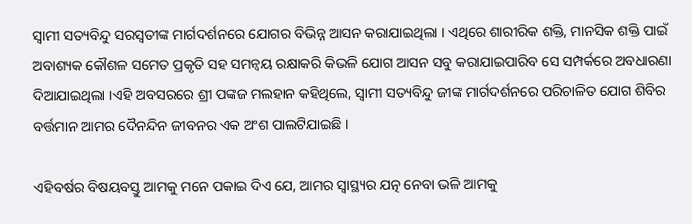ସ୍ୱାମୀ ସତ୍ୟବିନ୍ଦୁ ସରସ୍ୱତୀଙ୍କ ମାର୍ଗଦର୍ଶନରେ ଯୋଗର ବିଭିନ୍ନ ଆସନ କରାଯାଇଥିଲା । ଏଥିରେ ଶାରୀରିକ ଶକ୍ତି, ମାନସିକ ଶକ୍ତି ପାଇଁ ଅବାଶ୍ୟକ କୌଶଳ ସମେତ ପ୍ରକୃତି ସହ ସମନ୍ୱୟ ରକ୍ଷାକରି କିଭଳି ଯୋଗ ଆସନ ସବୁ କରାଯାଇପାରିବ ସେ ସମ୍ପର୍କରେ ଅବଧାରଣା ଦିଆଯାଇଥିଲା ।ଏହି ଅବସରରେ ଶ୍ରୀ ପଙ୍କଜ ମଲହାନ କହିଥିଲେ, ସ୍ୱାମୀ ସତ୍ୟବିନ୍ଦୁ ଜୀଙ୍କ ମାର୍ଗଦର୍ଶନରେ ପରିଚାଳିତ ଯୋଗ ଶିବିର ବର୍ତ୍ତମାନ ଆମର ଦୈନନ୍ଦିନ ଜୀବନର ଏକ ଅଂଶ ପାଲଟିଯାଇଛି ।

ଏହିବର୍ଷର ବିଷୟବସ୍ତୁ ଆମକୁ ମନେ ପକାଇ ଦିଏ ଯେ, ଆମର ସ୍ୱାସ୍ଥ୍ୟର ଯତ୍ନ ନେବା ଭଳି ଆମକୁ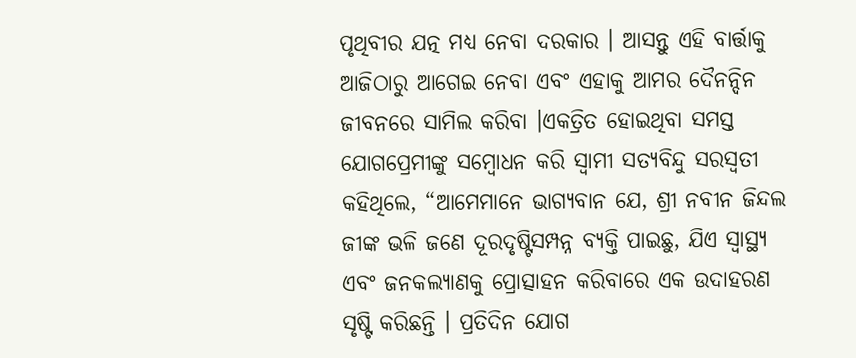ପୃଥିବୀର ଯତ୍ନ ମଧ୍ୟ ନେବା ଦରକାର । ଆସନ୍ତୁ ଏହି ବାର୍ତ୍ତାକୁ ଆଜିଠାରୁ ଆଗେଇ ନେବା ଏବଂ ଏହାକୁ ଆମର ଦୈନନ୍ଦିନ ଜୀବନରେ ସାମିଲ କରିବା ।ଏକତ୍ରିତ ହୋଇଥିବା ସମସ୍ତ ଯୋଗପ୍ରେମୀଙ୍କୁ ସମ୍ବୋଧନ କରି ସ୍ୱାମୀ ସତ୍ୟବିନ୍ଦୁ ସରସ୍ୱତୀ କହିଥିଲେ, “ଆମେମାନେ ଭାଗ୍ୟବାନ ଯେ, ଶ୍ରୀ ନବୀନ ଜିନ୍ଦଲ ଜୀଙ୍କ ଭଳି ଜଣେ ଦୂରଦୃଷ୍ଟିସମ୍ପନ୍ନ ବ୍ୟକ୍ତି ପାଇଛୁ, ଯିଏ ସ୍ୱାସ୍ଥ୍ୟ ଏବଂ ଜନକଲ୍ୟାଣକୁ ପ୍ରୋତ୍ସାହନ କରିବାରେ ଏକ ଉଦାହରଣ ସୃଷ୍ଟି କରିଛନ୍ତି । ପ୍ରତିଦିନ ଯୋଗ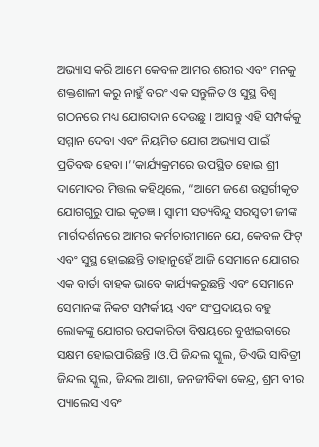ଅଭ୍ୟାସ କରି ଆମେ କେବଳ ଆମର ଶରୀର ଏବଂ ମନକୁ ଶକ୍ତଶାଳୀ କରୁ ନାହୁଁ ବରଂ ଏକ ସନ୍ତୁଳିତ ଓ ସୁସ୍ଥ ବିଶ୍ୱ ଗଠନରେ ମଧ୍ୟ ଯୋଗଦାନ ଦେଉଛୁ । ଆସନ୍ତୁ ଏହି ସମ୍ପର୍କକୁ ସମ୍ମାନ ଦେବା ଏବଂ ନିୟମିତ ଯୋଗ ଅଭ୍ୟାସ ପାଇଁ ପ୍ରତିବଦ୍ଧ ହେବା ।’’କାର୍ଯ୍ୟକ୍ରମରେ ଉପସ୍ଥିତ ହୋଇ ଶ୍ରୀ ଦାମୋଦର ମିତ୍ତଲ କହିଥିଲେ, “ଆମେ ଜଣେ ଉତ୍ସର୍ଗୀକୃତ ଯୋଗଗୁରୁ ପାଇ କୃତଜ୍ଞ । ସ୍ୱାମୀ ସତ୍ୟବିନ୍ଦୁ ସରସ୍ୱତୀ ଜୀଙ୍କ ମାର୍ଗଦର୍ଶନରେ ଆମର କର୍ମଚାରୀମାନେ ଯେ, କେବଳ ଫିଟ୍ ଏବଂ ସୁସ୍ଥ ହୋଇଛନ୍ତି ତାହାନୁହେଁ ଆଜି ସେମାନେ ଯୋଗର ଏକ ବାର୍ତା ବାହକ ଭାବେ କାର୍ଯ୍ୟକରୁଛନ୍ତି ଏବଂ ସେମାନେ ସେମାନଙ୍କ ନିକଟ ସମ୍ପର୍କୀୟ ଏବଂ ସଂପ୍ରଦାୟର ବହୁ ଲୋକଙ୍କୁ ଯୋଗର ଉପକାରିତା ବିଷୟରେ ବୁଝାଇବାରେ ସକ୍ଷମ ହୋଇପାରିଛନ୍ତି ।ଓ.ପି ଜିନ୍ଦଲ ସ୍କୁଲ, ଡିଏଭି ସାବିତ୍ରୀ ଜିନ୍ଦଲ ସ୍କୁଲ, ଜିନ୍ଦଲ ଆଶା, ଜନଜୀବିକା କେନ୍ଦ୍ର, ଶ୍ରମ ବୀର ପ୍ୟାଲେସ ଏବଂ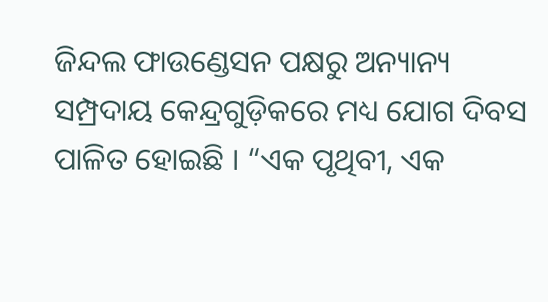ଜିନ୍ଦଲ ଫାଉଣ୍ଡେସନ ପକ୍ଷରୁ ଅନ୍ୟାନ୍ୟ ସମ୍ପ୍ରଦାୟ କେନ୍ଦ୍ରଗୁଡ଼ିକରେ ମଧ୍ୟ ଯୋଗ ଦିବସ ପାଳିତ ହୋଇଛି । “ଏକ ପୃଥିବୀ, ଏକ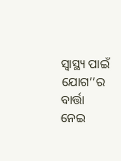ସ୍ୱାସ୍ଥ୍ୟ ପାଇଁ ଯୋଗ’’ର ବାର୍ତ୍ତା ନେଇ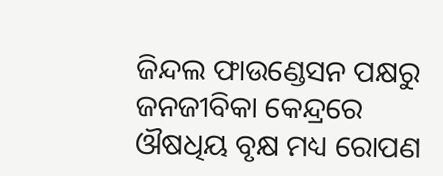ଜିନ୍ଦଲ ଫାଉଣ୍ଡେସନ ପକ୍ଷରୁ ଜନଜୀବିକା କେନ୍ଦ୍ରରେ ଔଷଧିୟ ବୃକ୍ଷ ମଧ୍ୟ ରୋପଣ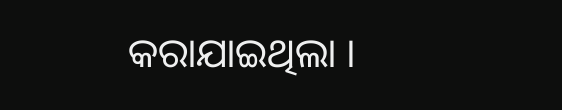କରାଯାଇଥିଲା ।